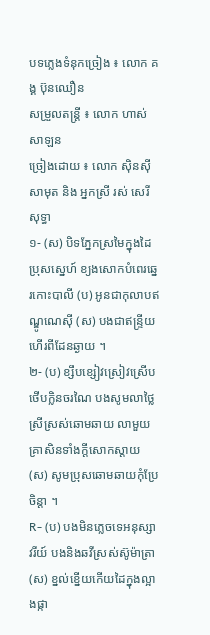បទភ្លេងទំនុកច្រៀង ៖ លោក គង្គ ប៊ុនឈឿន
សម្រួលតន្ត្រី ៖ លោក ហាស់ សាឡន
ច្រៀងដោយ ៖ លោក ស៊ិនស៊ីសាមុត និង អ្នកស្រី រស់ សេរីសុទ្ធា
១- (ស) បិទភ្នែកស្រមៃក្នុងដៃប្រុសស្នេហ៍ ខ្យងសោកបំពេរឆ្នេរកោះបាលី (ប) អូនជាកុលាបឥណ្ឌូណេស៊ី (ស) បងជាឥន្ទ្រីយហើរពីដែនឆ្ងាយ ។
២- (ប) ខ្សឹបខ្សៀវស្រៀវស្រើបថើបក្លិនចរណៃ បងសូមលាថ្លៃស្រីស្រស់ឆោមឆាយ លាមួយគ្រាសិនទាំងក្តីសោកស្តាយ (ស) សូមប្រុសឆោមឆាយកុំប្រែចិន្តា ។
R- (ប) បងមិនភ្លេចទេអនុស្សាវរីយ៍ បងនិងឆវីស្រស់ស៊ូម៉ាត្រា (ស) ខ្នល់ខ្នើយកើយដៃក្នុងល្អាងផ្កា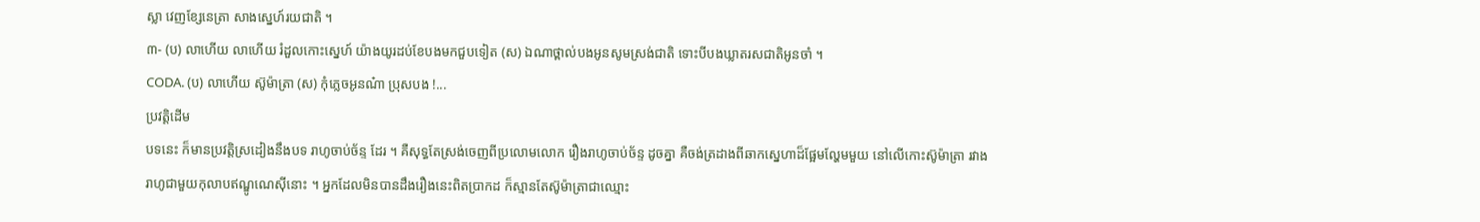ស្លា វេញខ្សែនេត្រា សាងស្នេហ៍រយជាតិ ។
៣- (ប) លាហើយ លាហើយ រំដួលកោះស្នេហ៍ យ៉ាងយូរដប់ខែបងមកជួបទៀត (ស) ឯណាថ្ពាល់បងអូនសូមស្រង់ជាតិ ទោះបីបងឃ្លាតរសជាតិអូនចាំ ។
CODA. (ប) លាហើយ ស៊ូម៉ាត្រា (ស) កុំភ្លេចអូនណ៎ា ប្រុសបង !...
ប្រវត្តិដើម
បទនេះ ក៏មានប្រវត្តិស្រដៀងនឹងបទ រាហូចាប់ច័ន្ទ ដែរ ។ គឺសុទ្ធតែស្រង់ចេញពីប្រលោមលោក រឿងរាហូចាប់ច័ន្ទ ដូចគ្នា គឺចង់ត្រដាងពីឆាកស្នេហាដ៏ផ្អែមល្ហែមមួយ នៅលើកោះស៊ូម៉ាត្រា រវាងរាហូជាមួយកុលាបឥណ្ឌូណេស៊ីនោះ ។ អ្នកដែលមិនបានដឹងរឿងនេះពិតប្រាកដ ក៏ស្មានតែស៊ូម៉ាត្រាជាឈ្មោះ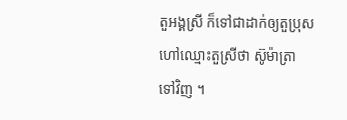តួអង្គស្រី ក៏ទៅជាដាក់ឲ្យតួប្រុសហៅឈ្មោះតួស្រីថា ស៊ូម៉ាត្រា ទៅវិញ ។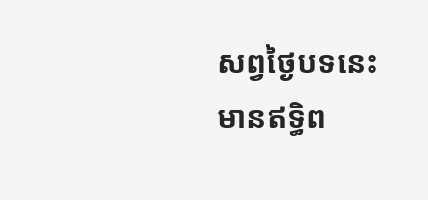សព្វថ្ងៃបទនេះមានឥទិ្ធព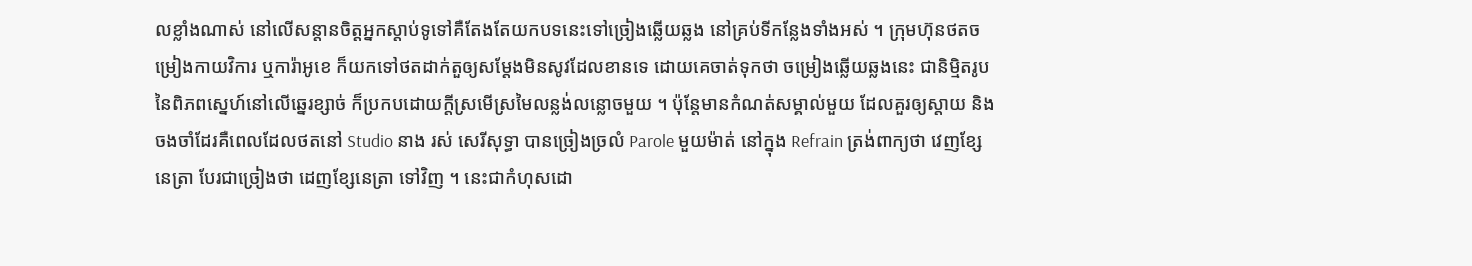លខ្លាំងណាស់ នៅលើសន្តានចិត្តអ្នកស្តាប់ទូទៅគឺតែងតែយកបទនេះទៅច្រៀងឆ្លើយឆ្លង នៅគ្រប់ទីកន្លែងទាំងអស់ ។ ក្រុមហ៊ុនថតចម្រៀងកាយវិការ ឬការ៉ាអូខេ ក៏យកទៅថតដាក់តួឲ្យសម្តែងមិនសូវដែលខានទេ ដោយគេចាត់ទុកថា ចម្រៀងឆ្លើយឆ្លងនេះ ជានិម្មិតរូបនៃពិភពស្នេហ៍នៅលើឆ្នេរខ្សាច់ ក៏ប្រកបដោយក្តីស្រមើស្រមៃលន្លង់លន្លោចមួយ ។ ប៉ុន្តែមានកំណត់សម្គាល់មួយ ដែលគួរឲ្យស្តាយ និងចងចាំដែរគឺពេលដែលថតនៅ Studio នាង រស់ សេរីសុទ្ធា បានច្រៀងច្រលំ Parole មួយម៉ាត់ នៅក្នុង Refrain ត្រង់ពាក្យថា វេញខ្សែនេត្រា បែរជាច្រៀងថា ដេញខ្សែនេត្រា ទៅវិញ ។ នេះជាកំហុសដោ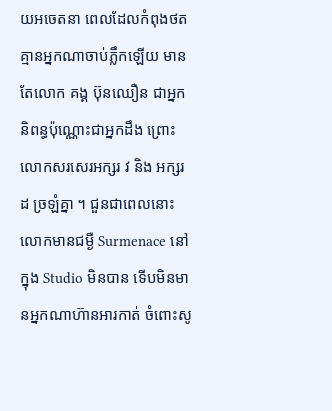យអចេតនា ពេលដែលកំពុងថតគ្មានអ្នកណាចាប់ភ្លឹកឡើយ មានតែលោក គង្គ ប៊ុនឈឿន ជាអ្នកនិពន្ធប៉ុណ្ណោះជាអ្នកដឹង ព្រោះលោកសរសេរអក្សរ វ និង អក្សរ ដ ច្រឡំគ្នា ។ ជួនជាពេលនោះលោកមានជម្ងឺ Surmenace នៅក្នុង Studio មិនបាន ទើបមិនមានអ្នកណាហ៊ានអារកាត់ ចំពោះសូ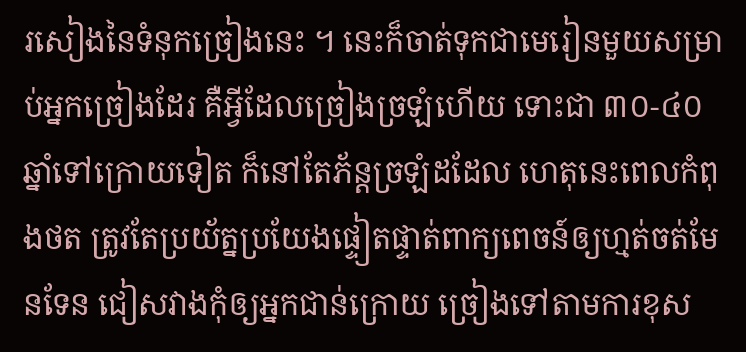រសៀងនៃទំនុកច្រៀងនេះ ។ នេះក៏ចាត់ទុកជាមេរៀនមួយសម្រាប់អ្នកច្រៀងដែរ គឺអ្វីដែលច្រៀងច្រឡំហើយ ទោះជា ៣០-៤០ ឆ្នាំទៅក្រោយទៀត ក៏នៅតែភ័ន្តច្រឡំដដែល ហេតុនេះពេលកំពុងថត ត្រូវតែប្រយ័ត្នប្រយែងផ្ទៀតផ្ទាត់ពាក្យពេចន៍ឲ្យហ្មត់ចត់មែនទែន ជៀសវាងកុំឲ្យអ្នកជាន់ក្រោយ ច្រៀងទៅតាមការខុស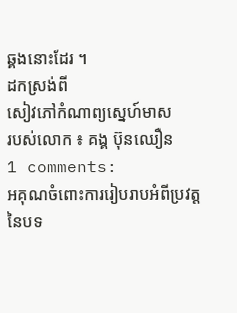ឆ្គងនោះដែរ ។
ដកស្រង់ពី
សៀវភៅកំណាព្យស្នេហ៍មាស
របស់លោក ៖ គង្គ ប៊ុនឈឿន
1 comments:
អគុណចំពោះការរៀបរាបអំពីប្រវត្ដនៃបទ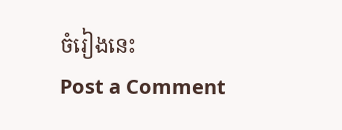ចំរៀងនេះ
Post a Comment